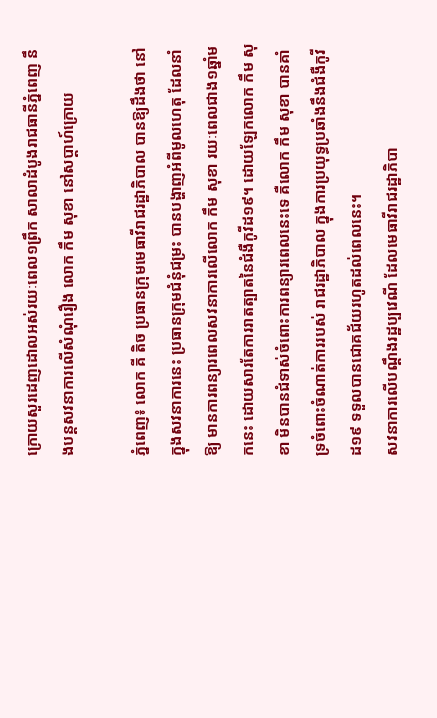ក្រោយសួរដេញដោលអស់រយៈពេល១ព្រឹក សាលាដំបូងរាជធានីភ្នំពេញ នឹងបន្តសវនាការលើសំណុំរឿង លោក កឹម សុខា នៅសប្តាហ៍ក្រោយ

ភ្នំពេញ៖ លោក គី តិច ប្រធានក្រុមមេធាវីរាជរដ្ឋាភិបាល បានឱ្យដឹងថា នៅក្នុងសវនាការនេះ ប្រធានក្រុមជំនុំជម្រះ បានបង្ហាញអំពីមូលហេតុ ដែលនាំឱ្យ មានការពន្យារពេលសវនាការលើលោក កឹម សុខា រយៈពេលជាង១ឆ្នាំមកនេះ ដោយសារតែការរាតត្បាតនៃជំងឺកូវីដ១៩។ ដោយឡែកលោក កឹម សុខា មិនបានជំទាស់ចំពោះការពន្យារពេលនេះទេ គឺលោក កឹម សុខា បានគាំទ្រចំពោះចំណាត់ការរបស់ រាជរដ្ឋាភិបាល ក្នុងការប្រយុទ្ធប្រឆាំងនឹងជំងឺកូវីដ១៩ ទទួលបានជោគជ័យរហូតដល់ពេលនេះ។
សវនាការលើបណ្តឹងរដ្ឋប្បវេណី ដែលមេធាវីរាជរដ្ឋាភិបា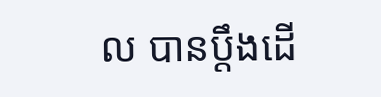ល បានប្តឹងដើ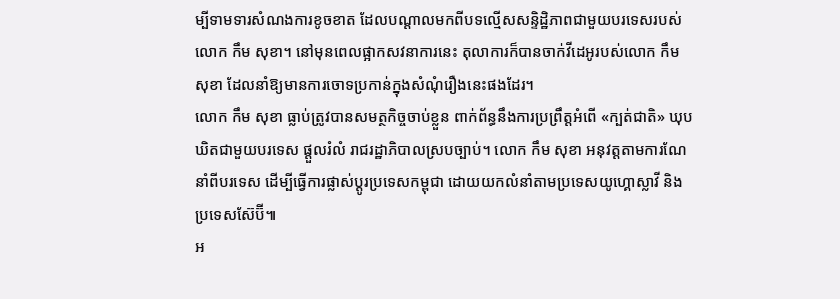ម្បីទាមទារសំណងការខូចខាត ដែលបណ្តាលមកពីបទល្មើសសន្ទិដ្ឋិភាពជាមួយបរទេសរបស់លោក កឹម សុខា។ នៅមុនពេលផ្អាកសវនាការនេះ តុលាការក៏បានចាក់វីដេអូរបស់លោក កឹម សុខា ដែលនាំឱ្យមានការចោទប្រកាន់ក្នុងសំណុំរឿងនេះផងដែរ។
លោក កឹម សុខា ធ្លាប់ត្រូវបានសមត្ថកិច្ចចាប់ខ្លួន ពាក់ព័ន្ធនឹងការប្រព្រឹត្តអំពើ «ក្បត់ជាតិ» ឃុបឃិតជាមួយបរទេស ផ្តួលរំលំ រាជរដ្ឋាភិបាលស្របច្បាប់។ លោក កឹម សុខា អនុវត្តតាមការណែនាំពីបរទេស ដើម្បីធ្វើការផ្លាស់ប្តូរប្រទេសកម្ពុជា ដោយយកលំនាំតាមប្រទេសយូហ្គោស្លាវី និងប្រទេសស៊ែប៊ី៕
អ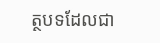ត្ថបទដែលជា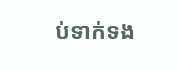ប់ទាក់ទង